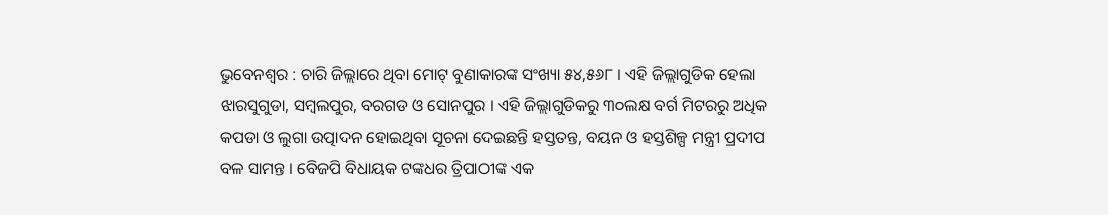ଭୁବେନଶ୍ୱର : ଚାରି ଜିଲ୍ଲାରେ ଥିବା ମୋଟ୍ ବୁଣାକାରଙ୍କ ସଂଖ୍ୟା ୫୪,୫୬୮ । ଏହି ଜିଲ୍ଲାଗୁଡିକ ହେଲା ଝାରସୁଗୁଡା, ସମ୍ବଲପୁର, ବରଗଡ ଓ ସୋନପୁର । ଏହି ଜିଲ୍ଲାଗୁଡିକରୁ ୩୦ଲକ୍ଷ ବର୍ଗ ମିଟରରୁ ଅଧିକ କପଡା ଓ ଲୁଗା ଉତ୍ପାଦନ ହୋଇଥିବା ସୂଚନା ଦେଇଛନ୍ତି ହସ୍ତତନ୍ତ, ବୟନ ଓ ହସ୍ତଶିଳ୍ପ ମନ୍ତ୍ରୀ ପ୍ରଦୀପ ବଳ ସାମନ୍ତ । ବେିଜପି ବିଧାୟକ ଟଙ୍କଧର ତ୍ରିପାଠୀଙ୍କ ଏକ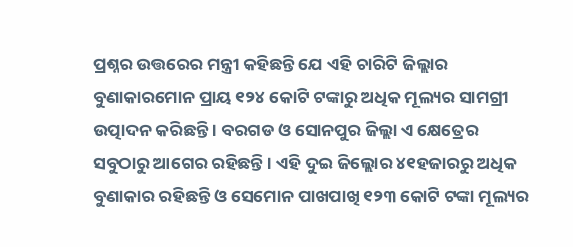ପ୍ରଶ୍ନର ଉତ୍ତରେର ମନ୍ତ୍ରୀ କହିଛନ୍ତି ଯେ ଏହି ଚାରିଟି ଜିଲ୍ଲାର ବୁଣାକାରମୋନ ପ୍ରାୟ ୧୨୪ କୋଟି ଟଙ୍କାରୁ ଅଧିକ ମୂଲ୍ୟର ସାମଗ୍ରୀ ଉତ୍ପାଦନ କରିଛନ୍ତି । ବରଗଡ ଓ ସୋନପୁର ଜିଲ୍ଲା ଏ କ୍ଷେତ୍ରେର ସବୁଠାରୁ ଆଗେର ରହିଛନ୍ତି । ଏହି ଦୁଇ ଜିଲ୍ଲୋର ୪୧ହଜାରରୁ ଅଧିକ ବୁଣାକାର ରହିଛନ୍ତି ଓ ସେମୋନ ପାଖପାଖି ୧୨୩ କୋଟି ଟଙ୍କା ମୂଲ୍ୟର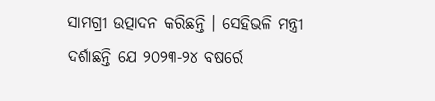ସାମଗ୍ରୀ ଉତ୍ପାଦନ କରିଛନ୍ତି । ସେହିଭଳି ମନ୍ତ୍ରୀ ଦର୍ଶାଛନ୍ତି ଯେ ୨୦୨୩-୨୪ ବଷର୍ରେ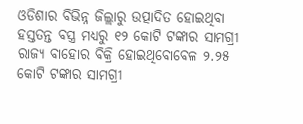ଓଡିଶାର ବିଭିନ୍ନ ଜିଲ୍ଲାରୁ ଉତ୍ପାଦିତ ହୋଇଥିବା ହସ୍ତତନ୍ତ ବସ୍ତ୍ର ମଧ୍ୟରୁ ୧୨ କୋଟି ଟଙ୍କାର ସାମଗ୍ରୀ ରାଜ୍ୟ ବାହୋର ବିକ୍ରି ହୋଇଥିବୋବେଳ ୨.୨୫ କୋଟି ଟଙ୍କାର ସାମଗ୍ରୀ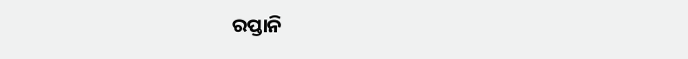ରପ୍ତାନି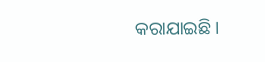କରାଯାଇଛି ।